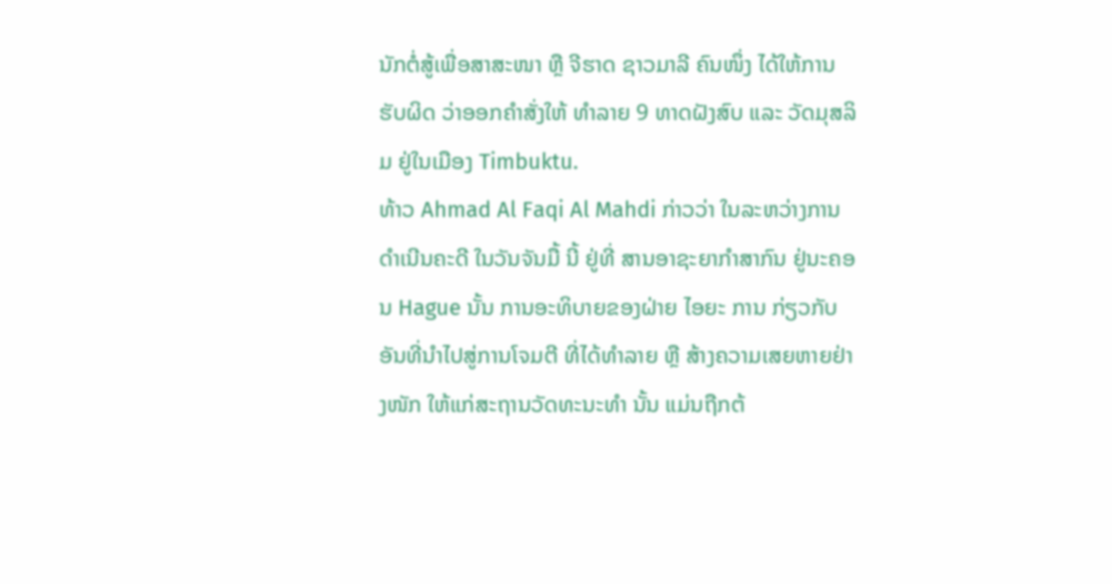ນັກຕໍ່ສູ້ເພື່ອສາສະໜາ ຫຼື ຈີຮາດ ຊາວມາລີ ຄົນໜຶ່ງ ໄດ້ໃຫ້ການຮັບຜິດ ວ່າອອກຄຳສັ່ງໃຫ້ ທຳລາຍ 9 ທາດຝັງສົບ ແລະ ວັດມຸສລິມ ຢູ່ໃນເມືອງ Timbuktu.
ທ້າວ Ahmad Al Faqi Al Mahdi ກ່າວວ່າ ໃນລະຫວ່າງການດຳເນີນຄະດີ ໃນວັນຈັນມື້ ນີ້ ຢູ່ທີ່ ສານອາຊະຍາກຳສາກົນ ຢູ່ນະຄອນ Hague ນັ້ນ ການອະທິບາຍຂອງຝ່າຍ ໄອຍະ ການ ກ່ຽວກັບ ອັນທີ່ນຳໄປສູ່ການໂຈມຕີ ທີ່ໄດ້ທຳລາຍ ຫຼື ສ້າງຄວາມເສຍຫາຍຢ່າງໜັກ ໃຫ້ແກ່ສະຖານວັດທະນະທຳ ນັ້ນ ແມ່ນຖືກຕ້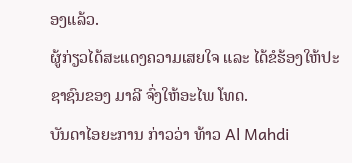ອງແລ້ວ.
ຜູ້ກ່ຽວໄດ້ສະແດງຄວາມເສຍໃຈ ແລະ ໄດ້ຂໍຮ້ອງໃຫ້ປະຊາຊົນຂອງ ມາລີ ຈົ່ງໃຫ້ອະໄພ ໂທດ.
ບັນດາໄອຍະການ ກ່າວວ່າ ທ້າວ Al Mahdi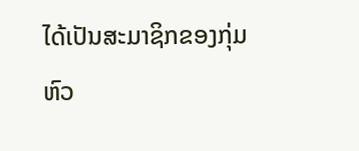ໄດ້ເປັນສະມາຊິກຂອງກຸ່ມຫົວ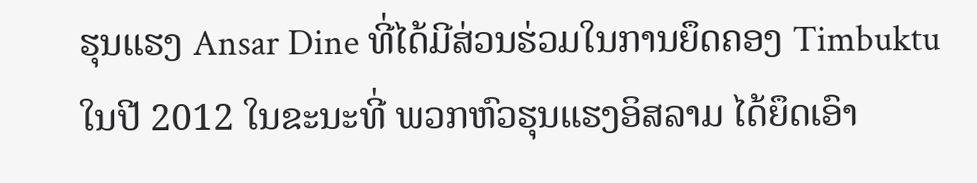ຮຸນແຮງ Ansar Dine ທີ່ໄດ້ມີສ່ວນຮ່ວມໃນການຍຶດຄອງ Timbuktu ໃນປີ 2012 ໃນຂະນະທີ່ ພວກຫົວຮຸນແຮງອິສລາມ ໄດ້ຍຶດເອົາ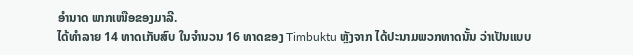ອຳນາດ ພາກເໜືອຂອງມາລີ.
ໄດ້ທຳລາຍ 14 ທາດເກັບສົບ ໃນຈຳນວນ 16 ທາດຂອງ Timbuktu ຫຼັງຈາກ ໄດ້ປະນາມພວກທາດນັ້ນ ວ່າເປັນແບບ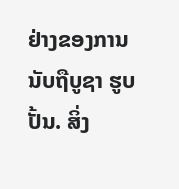ຢ່າງຂອງການນັບຖືບູຊາ ຮູບປັ້ນ. ສິ່ງ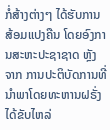ກໍ່ສ້າງຕ່າງໆ ໄດ້ຮັບການສ້ອມແປງຄືນ ໂດຍອົງການສະຫະປະຊາຊາດ ຫຼັງ ຈາກ ການປະຕິບັດການທີ່ນຳພາໂດຍທະຫານຝຣັ່ງ ໄດ້ຂັບໄຫລ່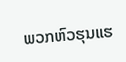ພວກຫົວຮຸນແຮ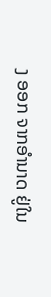ງ ອອກ ຈາກອຳນາດ ຢູ່ໃນ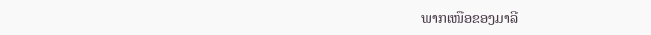ພາກເໜືອຂອງມາລີ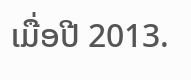ເມື່ອປີ 2013.